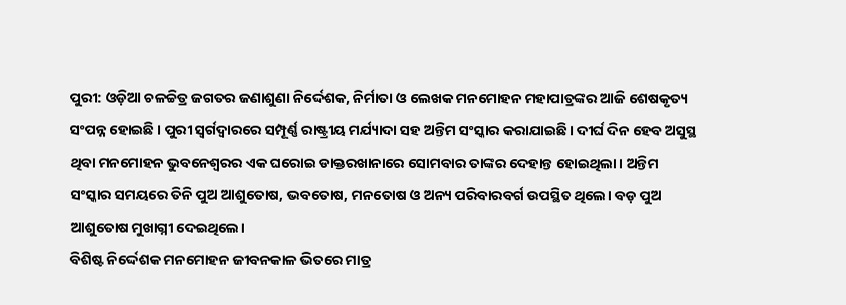ପୁରୀ: ଓଡ଼ିଆ ଚଳଚ୍ଚିତ୍ର ଜଗତର ଜଣାଶୁଣା ନିର୍ଦ୍ଦେଶକ, ନିର୍ମାତା ଓ ଲେଖକ ମନମୋହନ ମହାପାତ୍ରଙ୍କର ଆଜି ଶେଷକୃତ୍ୟ ସଂପନ୍ନ ହୋଇଛି । ପୁରୀ ସ୍ୱର୍ଗଦ୍ୱାରରେ ସମ୍ପୂର୍ଣ୍ଣ ରାଷ୍ଟ୍ରୀୟ ମର୍ଯ୍ୟାଦା ସହ ଅନ୍ତିମ ସଂସ୍କାର କରାଯାଇଛି । ଦୀର୍ଘ ଦିନ ହେବ ଅସୁସ୍ଥ ଥିବା ମନମୋହନ ଭୁବନେଶ୍ୱରର ଏକ ଘରୋଇ ଡାକ୍ତରଖାନାରେ ସୋମବାର ତାଙ୍କର ଦେହାନ୍ତ ହୋଇଥିଲା। ଅନ୍ତିମ ସଂସ୍କାର ସମୟରେ ତିନି ପୁଅ ଆଶୁତୋଷ, ଭବତୋଷ, ମନତୋଷ ଓ ଅନ୍ୟ ପରିବାରବର୍ଗ ଉପସ୍ଥିତ ଥିଲେ। ବଡ଼ ପୁଅ ଆଶୁତୋଷ ମୁଖାଗ୍ନୀ ଦେଇଥିଲେ।
ବିଶିଷ୍ଟ ନିର୍ଦ୍ଦେଶକ ମନମୋହନ ଜୀବନକାଳ ଭିତରେ ମାତ୍ର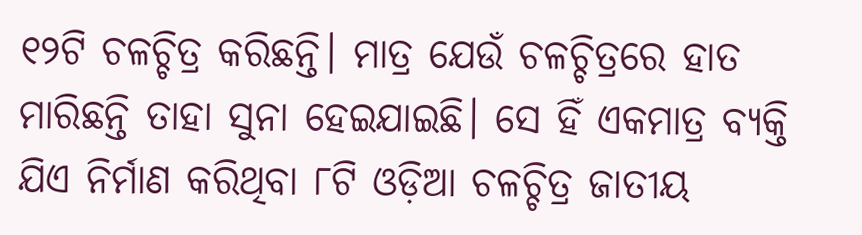୧୨ଟି ଚଳଚ୍ଚିତ୍ର କରିଛନ୍ତି। ମାତ୍ର ଯେଉଁ ଚଳଚ୍ଚିତ୍ରରେ ହାତ ମାରିଛନ୍ତି ତାହା ସୁନା ହେଇଯାଇଛି। ସେ ହିଁ ଏକମାତ୍ର ବ୍ୟକ୍ତି ଯିଏ ନିର୍ମାଣ କରିଥିବା ୮ଟି ଓଡ଼ିଆ ଚଳଚ୍ଚିତ୍ର ଜାତୀୟ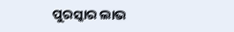ପୁରସ୍କାର ଲାଭ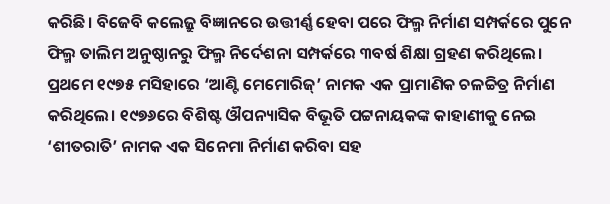କରିଛି। ବିଜେବି କଲେଜ୍ରୁ ବିଜ୍ଞାନରେ ଉତ୍ତୀର୍ଣ୍ଣ ହେବା ପରେ ଫିଲ୍ମ ନିର୍ମାଣ ସମ୍ପର୍କରେ ପୁନେ ଫିଲ୍ମ ତାଲିମ ଅନୁଷ୍ଠାନରୁ ଫିଲ୍ମ ନିର୍ଦେଶନା ସମ୍ପର୍କରେ ୩ବର୍ଷ ଶିକ୍ଷା ଗ୍ରହଣ କରିଥିଲେ। ପ୍ରଥମେ ୧୯୭୫ ମସିହାରେ ‘ଆଣ୍ଟି ମେମୋରିଜ୍’ ନାମକ ଏକ ପ୍ରାମାଣିକ ଚଳଚ୍ଚିତ୍ର ନିର୍ମାଣ କରିଥିଲେ। ୧୯୭୬ରେ ବିଶିଷ୍ଟ ଔପନ୍ୟାସିକ ବିଭୂତି ପଟ୍ଟନାୟକଙ୍କ କାହାଣୀକୁ ନେଇ ‘ଶୀତରାତି’ ନାମକ ଏକ ସିନେମା ନିର୍ମାଣ କରିବା ସହ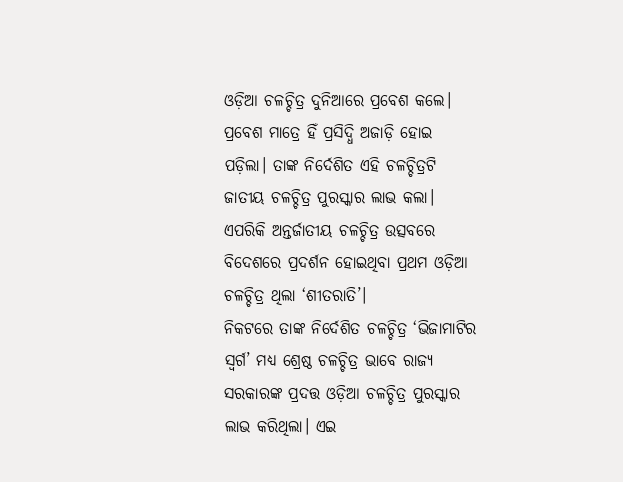ଓଡ଼ିଆ ଚଳଚ୍ଚିତ୍ର ଦୁନିଆରେ ପ୍ରବେଶ କଲେ। ପ୍ରବେଶ ମାତ୍ରେ ହିଁ ପ୍ରସିଦ୍ଧି ଅଜାଡ଼ି ହୋଇ ପଡ଼ିଲା। ତାଙ୍କ ନିର୍ଦେଶିତ ଏହି ଚଳଚ୍ଚିତ୍ରଟି ଜାତୀୟ ଚଳଚ୍ଚିତ୍ର ପୁରସ୍କାର ଲାଭ କଲା। ଏପରିକି ଅନ୍ତର୍ଜାତୀୟ ଚଳଚ୍ଚିତ୍ର ଉତ୍ସବରେ ବିଦେଶରେ ପ୍ରଦର୍ଶନ ହୋଇଥିବା ପ୍ରଥମ ଓଡ଼ିଆ ଚଳଚ୍ଚିତ୍ର ଥିଲା ‘ଶୀତରାତି’।
ନିକଟରେ ତାଙ୍କ ନିର୍ଦେଶିତ ଚଳଚ୍ଚିତ୍ର ‘ଭିଜାମାଟିର ସ୍ବର୍ଗ’ ମଧ୍ୟ ଶ୍ରେଷ୍ଠ ଚଳଚ୍ଚିତ୍ର ଭାବେ ରାଜ୍ୟ ସରକାରଙ୍କ ପ୍ରଦତ୍ତ ଓଡ଼ିଆ ଚଳଚ୍ଚିତ୍ର ପୁରସ୍କାର ଲାଭ କରିଥିଲା। ଏଇ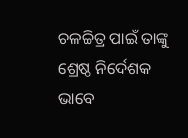ଚଳଚ୍ଚିତ୍ର ପାଇଁ ତାଙ୍କୁ ଶ୍ରେଷ୍ଠ ନିର୍ଦେଶକ ଭାବେ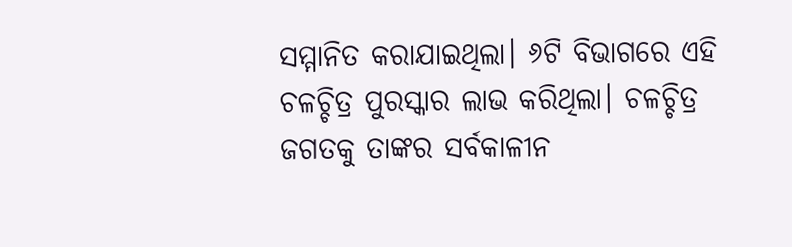ସମ୍ମାନିତ କରାଯାଇଥିଲା। ୬ଟି ବିଭାଗରେ ଏହି ଚଳଚ୍ଚିତ୍ର ପୁରସ୍କାର ଲାଭ କରିଥିଲା। ଚଳଚ୍ଚିତ୍ର ଜଗତକୁ ତାଙ୍କର ସର୍ବକାଳୀନ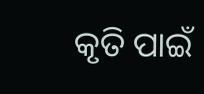କୃତି ପାଇଁ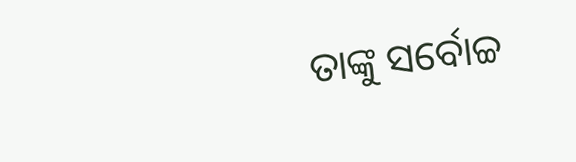ତାଙ୍କୁ ସର୍ବୋଚ୍ଚ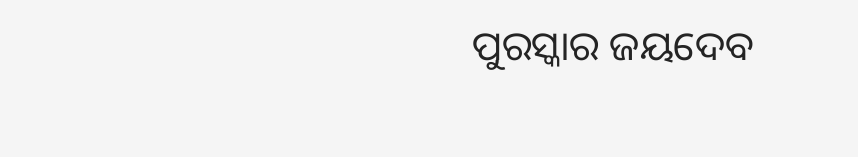ପୁରସ୍କାର ଜୟଦେବ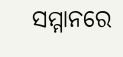ସମ୍ମାନରେ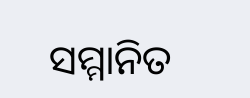ସମ୍ମାନିତ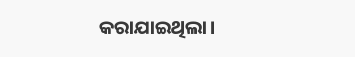କରାଯାଇଥିଲା।